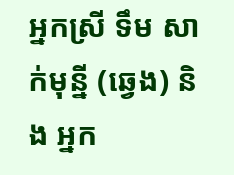អ្នកស្រី ទឹម សាក់មុនី្ន (ឆ្វេង) និង អ្នក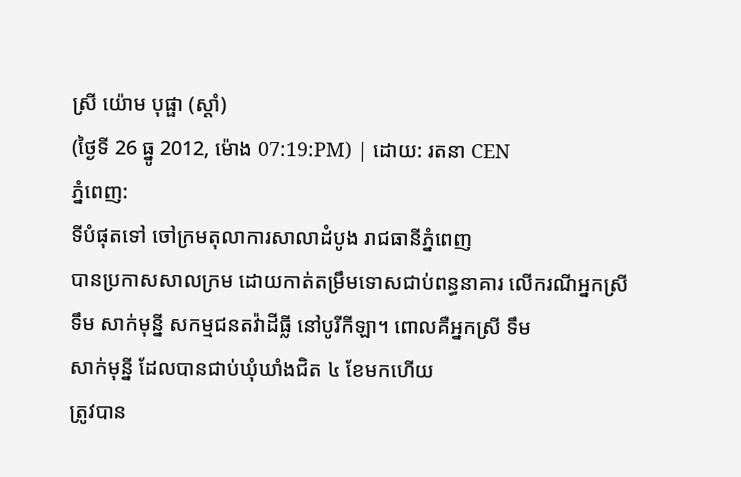ស្រី យ៉ោម បុផ្ផា (ស្តាំ)
(ថ្ងៃទី 26 ធ្នូ 2012, ម៉ោង 07:19:PM) | ដោយ: រតនា CEN
ភ្នំពេញ:
ទីបំផុតទៅ ចៅក្រមតុលាការសាលាដំបូង រាជធានីភ្នំពេញ
បានប្រកាសសាលក្រម ដោយកាត់តម្រឹមទោសជាប់ពន្ធនាគារ លើករណីអ្នកស្រី
ទឹម សាក់មុន្នី សកម្មជនតវ៉ាដីធ្លី នៅបូរីកីឡា។ ពោលគឺអ្នកស្រី ទឹម
សាក់មុន្នី ដែលបានជាប់ឃុំឃាំងជិត ៤ ខែមកហើយ
ត្រូវបាន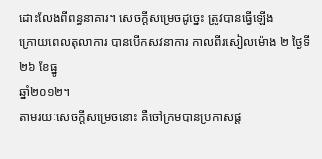ដោះលែងពីពន្ធនាគារ។ សេចក្តីសម្រេចដូច្នេះ ត្រូវបានធ្វើឡើង
ក្រោយពេលតុលាការ បានបើកសវនាការ កាលពីរសៀលម៉ោង ២ ថ្ងៃទី២៦ ខែធ្នូ
ឆ្នាំ២០១២។
តាមរយៈសេចក្តីសម្រេចនោះ គឺចៅក្រមបានប្រកាសផ្ត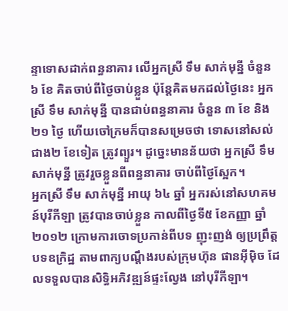ន្ទាទោសដាក់ពន្ធនាគារ លើអ្នកស្រី ទឹម សាក់មុន្នី ចំនួន ៦ ខែ គិតចាប់ពីថ្ងៃចាប់ខ្លួន ប៉ុន្តែគិតមកដល់ថ្ងៃនេះ អ្នកស្រី ទឹម សាក់មុន្នី បានជាប់ពន្ធនាគារ ចំនួន ៣ ខែ និង ២១ ថ្ងៃ ហើយចៅក្រមក៏បានសម្រេចថា ទោសនៅសល់ជាង២ ខែទៀត ត្រូវព្យួរ។ ដូច្នេះមានន័យថា អ្នកស្រី ទឹម សាក់មុន្នី ត្រូវរួចខ្លួនពីពន្ធនាគារ ចាប់ពីថ្ងៃស្អែក។
អ្នកស្រី ទឹម សាក់មុន្នី អាយុ ៦៤ ឆ្នាំ អ្នករស់នៅសហគមន៍បុរីកីឡា ត្រូវបានចាប់ខ្លួន កាលពីថ្ងៃទី៥ ខែកញ្ញា ឆ្នាំ២០១២ ក្រោមការចោទប្រកាន់ពីបទ ញុះញង់ ឲ្យប្រព្រឹត្តបទឧក្រិដ្ឋ តាមពាក្យបណ្តឹងរបស់ក្រុមហ៊ុន ផានអ៊ីម៉ិច ដែលទទួលបានសិទ្ធិអភិវឌ្ឍន៍ផ្ទះល្វែង នៅបុរីកីឡា។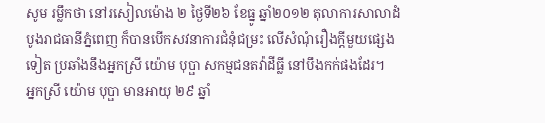សូម រម្លឹកថា នៅរសៀលម៉ោង ២ ថ្ងៃទី២៦ ខែធ្នូ ឆ្នាំ២០១២ តុលាការសាលាដំបូងរាជធានីភ្នំពេញ ក៏បានបើកសវនាការជំនុំជម្រះ លើសំណុំរឿងក្តីមួយផ្សេងទៀត ប្រឆាំងនឹងអ្នកស្រី យ៉ោម បុប្ផា សកម្មជនតវ៉ាដីធ្លី នៅបឹងកក់ផងដែរ។
អ្នកស្រី យ៉ោម បុប្ផា មានអាយុ ២៩ ឆ្នាំ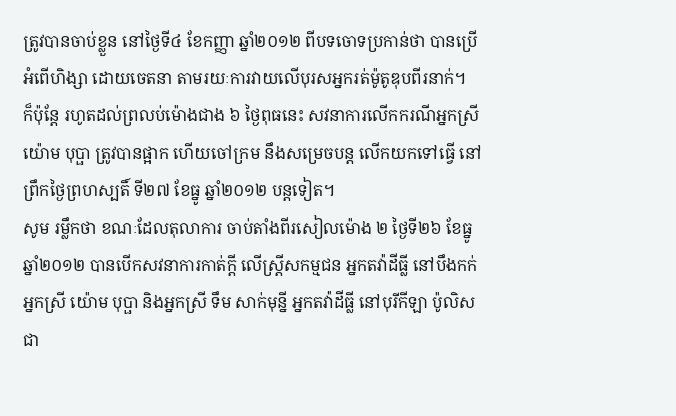ត្រូវបានចាប់ខ្លួន នៅថ្ងៃទី៤ ខែកញ្ញា ឆ្នាំ២០១២ ពីបទចោទប្រកាន់ថា បានប្រើអំពើហិង្សា ដោយចេតនា តាមរយៈការវាយលើបុរសអ្នករត់ម៉ូតូឌុបពីរនាក់។
ក៏ប៉ុន្តែ រហូតដល់ព្រលប់ម៉ោងជាង ៦ ថ្ងៃពុធនេះ សវនាការលើកករណីអ្នកស្រី យ៉ោម បុប្ផា ត្រូវបានផ្អាក ហើយចៅក្រម នឹងសម្រេចបន្ត លើកយកទៅធ្វើ នៅព្រឹកថ្ងៃព្រហស្បតិ៍ ទី២៧ ខែធ្នូ ឆ្នាំ២០១២ បន្តទៀត។
សូម រម្លឹកថា ខណៈដែលតុលាការ ចាប់តាំងពីរសៀលម៉ោង ២ ថ្ងៃទី២៦ ខែធ្នូ ឆ្នាំ២០១២ បានបើកសវនាការកាត់ក្តី លើស្ត្រីសកម្មជន អ្នកតវ៉ាដីធ្លី នៅបឹងកក់ អ្នកស្រី យ៉ោម បុប្ផា និងអ្នកស្រី ទឹម សាក់មុន្នី អ្នកតវ៉ាដីធ្លី នៅបុរីកីឡា ប៉ូលិសជា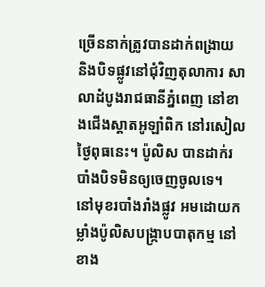ច្រើននាក់ត្រូវបានដាក់ពង្រាយ និងបិទផ្លូវនៅជុំវិញតុលាការ សាលាដំបូងរាជធានីភ្នំពេញ នៅខាងជើងស្តាតអូឡាំពិក នៅរសៀលថ្ងៃពុធនេះ។ ប៉ូលិស បានដាក់របាំងបិទមិនឲ្យចេញចូលទេ។
នៅមុខរបាំងរាំងផ្លូវ អមដោយកម្លាំងប៉ូលិសបង្ក្រាបបាតុកម្ម នៅខាង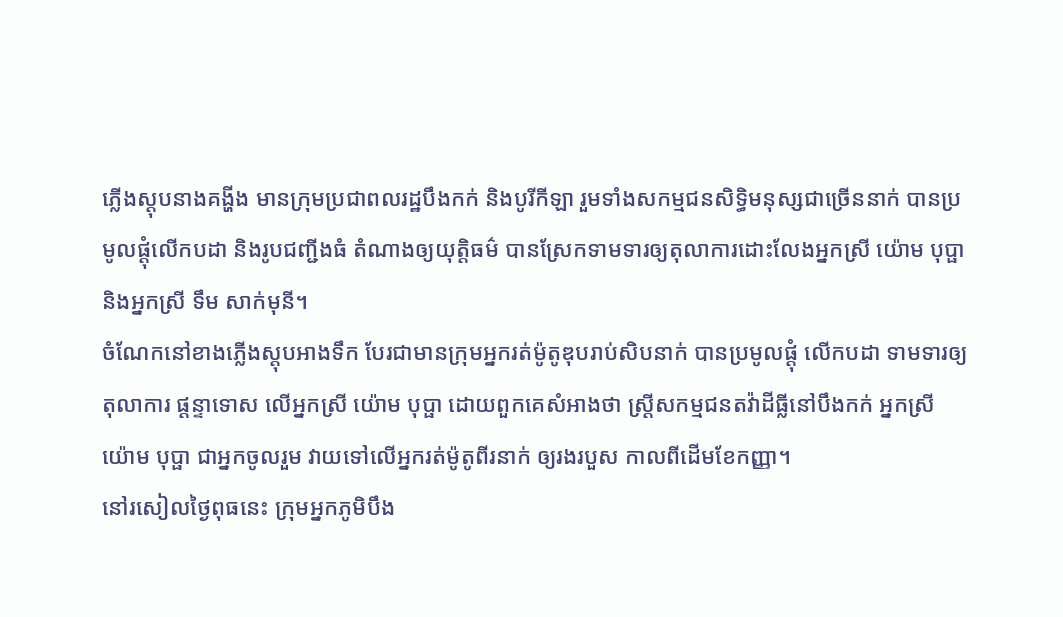ភ្លើងស្តុបនាងគង្ហីង មានក្រុមប្រជាពលរដ្ឋបឹងកក់ និងបូរីកីឡា រួមទាំងសកម្មជនសិទ្ធិមនុស្សជាច្រើននាក់ បានប្រមូលផ្តុំលើកបដា និងរូបជញ្ជីងធំ តំណាងឲ្យយុត្តិធម៌ បានស្រែកទាមទារឲ្យតុលាការដោះលែងអ្នកស្រី យ៉ោម បុប្ផា និងអ្នកស្រី ទឹម សាក់មុនី។
ចំណែកនៅខាងភ្លើងស្តុបអាងទឹក បែរជាមានក្រុមអ្នករត់ម៉ូតូឌុបរាប់សិបនាក់ បានប្រមូលផ្តុំ លើកបដា ទាមទារឲ្យតុលាការ ផ្តន្ទាទោស លើអ្នកស្រី យ៉ោម បុប្ផា ដោយពួកគេសំអាងថា ស្ត្រីសកម្មជនតវ៉ាដីធ្លីនៅបឹងកក់ អ្នកស្រី យ៉ោម បុប្ផា ជាអ្នកចូលរួម វាយទៅលើអ្នករត់ម៉ូតូពីរនាក់ ឲ្យរងរបួស កាលពីដើមខែកញ្ញា។
នៅរសៀលថ្ងៃពុធនេះ ក្រុមអ្នកភូមិបឹង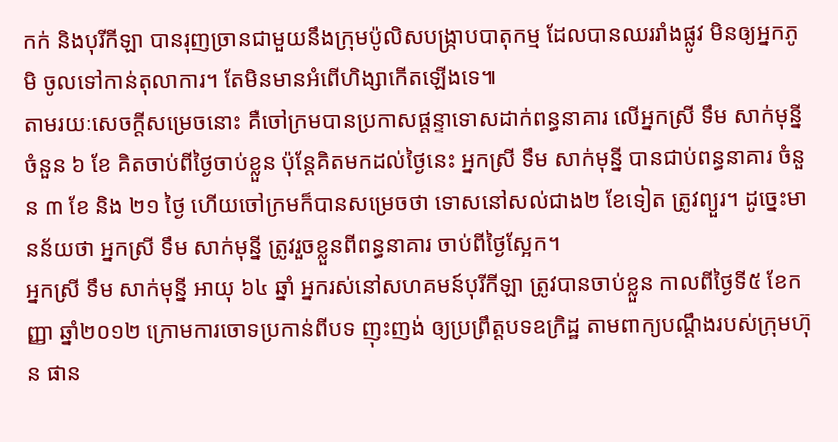កក់ និងបុរីកីឡា បានរុញច្រានជាមួយនឹងក្រុមប៉ូលិសបង្ក្រាបបាតុកម្ម ដែលបានឈររាំងផ្លូវ មិនឲ្យអ្នកភូមិ ចូលទៅកាន់តុលាការ។ តែមិនមានអំពើហិង្សាកើតឡើងទេ៕
តាមរយៈសេចក្តីសម្រេចនោះ គឺចៅក្រមបានប្រកាសផ្តន្ទាទោសដាក់ពន្ធនាគារ លើអ្នកស្រី ទឹម សាក់មុន្នី ចំនួន ៦ ខែ គិតចាប់ពីថ្ងៃចាប់ខ្លួន ប៉ុន្តែគិតមកដល់ថ្ងៃនេះ អ្នកស្រី ទឹម សាក់មុន្នី បានជាប់ពន្ធនាគារ ចំនួន ៣ ខែ និង ២១ ថ្ងៃ ហើយចៅក្រមក៏បានសម្រេចថា ទោសនៅសល់ជាង២ ខែទៀត ត្រូវព្យួរ។ ដូច្នេះមានន័យថា អ្នកស្រី ទឹម សាក់មុន្នី ត្រូវរួចខ្លួនពីពន្ធនាគារ ចាប់ពីថ្ងៃស្អែក។
អ្នកស្រី ទឹម សាក់មុន្នី អាយុ ៦៤ ឆ្នាំ អ្នករស់នៅសហគមន៍បុរីកីឡា ត្រូវបានចាប់ខ្លួន កាលពីថ្ងៃទី៥ ខែកញ្ញា ឆ្នាំ២០១២ ក្រោមការចោទប្រកាន់ពីបទ ញុះញង់ ឲ្យប្រព្រឹត្តបទឧក្រិដ្ឋ តាមពាក្យបណ្តឹងរបស់ក្រុមហ៊ុន ផាន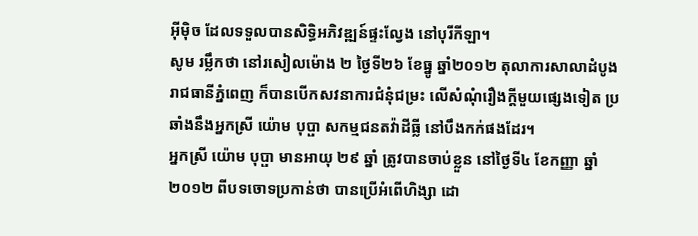អ៊ីម៉ិច ដែលទទួលបានសិទ្ធិអភិវឌ្ឍន៍ផ្ទះល្វែង នៅបុរីកីឡា។
សូម រម្លឹកថា នៅរសៀលម៉ោង ២ ថ្ងៃទី២៦ ខែធ្នូ ឆ្នាំ២០១២ តុលាការសាលាដំបូងរាជធានីភ្នំពេញ ក៏បានបើកសវនាការជំនុំជម្រះ លើសំណុំរឿងក្តីមួយផ្សេងទៀត ប្រឆាំងនឹងអ្នកស្រី យ៉ោម បុប្ផា សកម្មជនតវ៉ាដីធ្លី នៅបឹងកក់ផងដែរ។
អ្នកស្រី យ៉ោម បុប្ផា មានអាយុ ២៩ ឆ្នាំ ត្រូវបានចាប់ខ្លួន នៅថ្ងៃទី៤ ខែកញ្ញា ឆ្នាំ២០១២ ពីបទចោទប្រកាន់ថា បានប្រើអំពើហិង្សា ដោ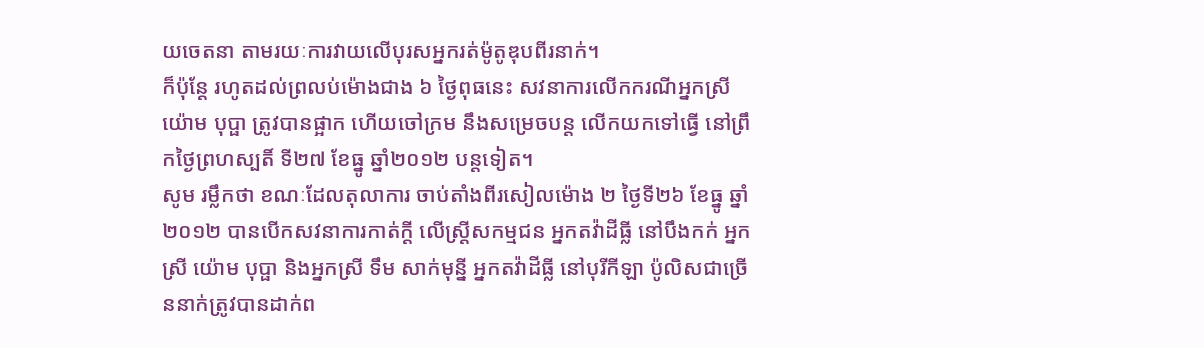យចេតនា តាមរយៈការវាយលើបុរសអ្នករត់ម៉ូតូឌុបពីរនាក់។
ក៏ប៉ុន្តែ រហូតដល់ព្រលប់ម៉ោងជាង ៦ ថ្ងៃពុធនេះ សវនាការលើកករណីអ្នកស្រី យ៉ោម បុប្ផា ត្រូវបានផ្អាក ហើយចៅក្រម នឹងសម្រេចបន្ត លើកយកទៅធ្វើ នៅព្រឹកថ្ងៃព្រហស្បតិ៍ ទី២៧ ខែធ្នូ ឆ្នាំ២០១២ បន្តទៀត។
សូម រម្លឹកថា ខណៈដែលតុលាការ ចាប់តាំងពីរសៀលម៉ោង ២ ថ្ងៃទី២៦ ខែធ្នូ ឆ្នាំ២០១២ បានបើកសវនាការកាត់ក្តី លើស្ត្រីសកម្មជន អ្នកតវ៉ាដីធ្លី នៅបឹងកក់ អ្នកស្រី យ៉ោម បុប្ផា និងអ្នកស្រី ទឹម សាក់មុន្នី អ្នកតវ៉ាដីធ្លី នៅបុរីកីឡា ប៉ូលិសជាច្រើននាក់ត្រូវបានដាក់ព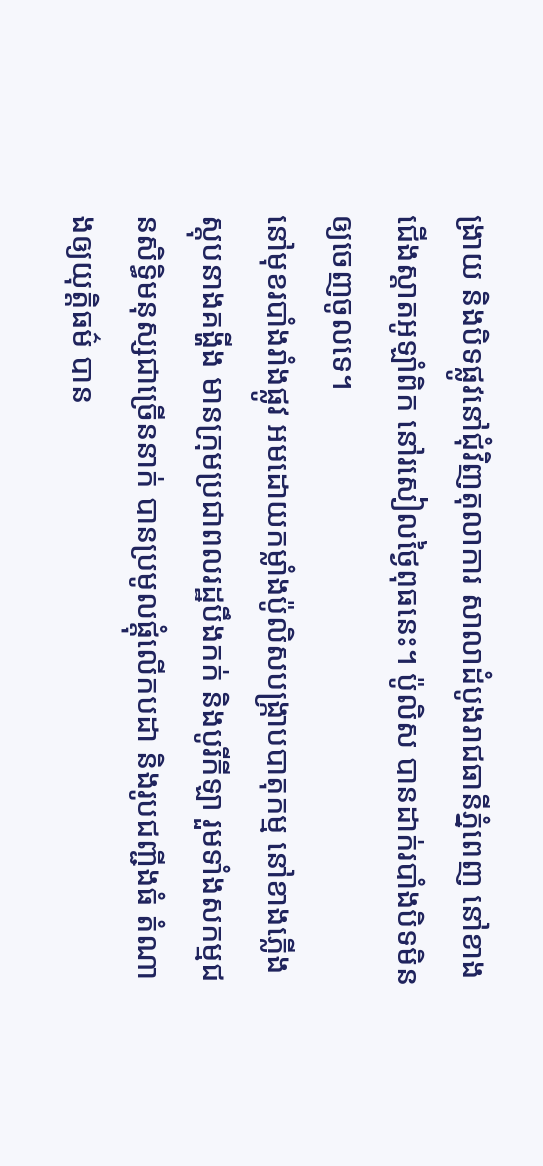ង្រាយ និងបិទផ្លូវនៅជុំវិញតុលាការ សាលាដំបូងរាជធានីភ្នំពេញ នៅខាងជើងស្តាតអូឡាំពិក នៅរសៀលថ្ងៃពុធនេះ។ ប៉ូលិស បានដាក់របាំងបិទមិនឲ្យចេញចូលទេ។
នៅមុខរបាំងរាំងផ្លូវ អមដោយកម្លាំងប៉ូលិសបង្ក្រាបបាតុកម្ម នៅខាងភ្លើងស្តុបនាងគង្ហីង មានក្រុមប្រជាពលរដ្ឋបឹងកក់ និងបូរីកីឡា រួមទាំងសកម្មជនសិទ្ធិមនុស្សជាច្រើននាក់ បានប្រមូលផ្តុំលើកបដា និងរូបជញ្ជីងធំ តំណាងឲ្យយុត្តិធម៌ បាន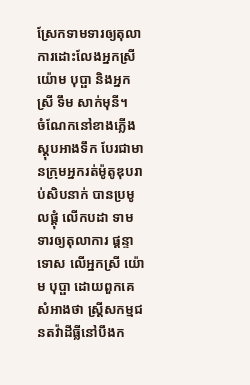ស្រែកទាមទារឲ្យតុលាការដោះលែងអ្នកស្រី យ៉ោម បុប្ផា និងអ្នកស្រី ទឹម សាក់មុនី។
ចំណែកនៅខាងភ្លើងស្តុបអាងទឹក បែរជាមានក្រុមអ្នករត់ម៉ូតូឌុបរាប់សិបនាក់ បានប្រមូលផ្តុំ លើកបដា ទាមទារឲ្យតុលាការ ផ្តន្ទាទោស លើអ្នកស្រី យ៉ោម បុប្ផា ដោយពួកគេសំអាងថា ស្ត្រីសកម្មជនតវ៉ាដីធ្លីនៅបឹងក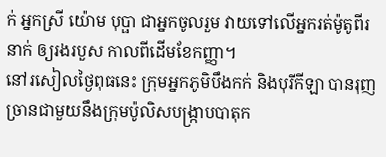ក់ អ្នកស្រី យ៉ោម បុប្ផា ជាអ្នកចូលរួម វាយទៅលើអ្នករត់ម៉ូតូពីរនាក់ ឲ្យរងរបួស កាលពីដើមខែកញ្ញា។
នៅរសៀលថ្ងៃពុធនេះ ក្រុមអ្នកភូមិបឹងកក់ និងបុរីកីឡា បានរុញច្រានជាមួយនឹងក្រុមប៉ូលិសបង្ក្រាបបាតុក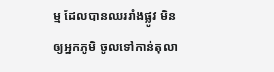ម្ម ដែលបានឈររាំងផ្លូវ មិនឲ្យអ្នកភូមិ ចូលទៅកាន់តុលា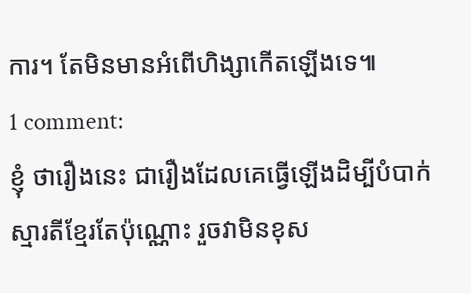ការ។ តែមិនមានអំពើហិង្សាកើតឡើងទេ៕
1 comment:
ខ្ញុំ ថារឿងនេះ ជារឿងដែលគេធ្វើឡើងដិម្បីបំបាក់
ស្មារតីខ្មែរតែប៉ុណ្ណោះ រួចវាមិនខុស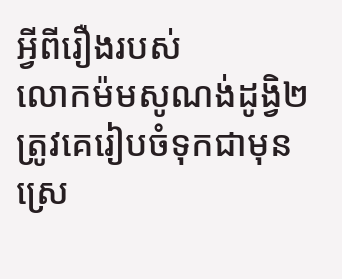អ្វីពីរឿងរបស់
លោកម៉មសូណង់ដូង្វិ២ត្រូវគេរៀបចំទុកជាមុន
ស្រេ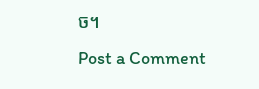ច។
Post a Comment